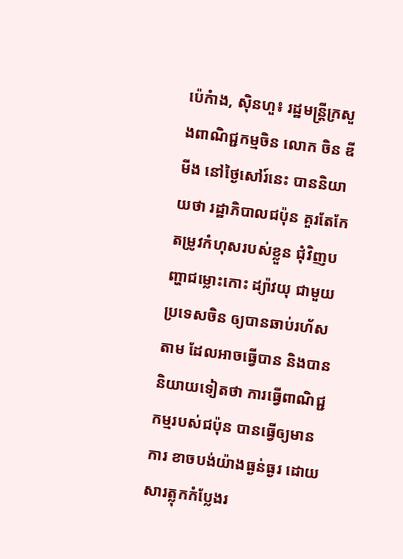ប៉េកំាង, ស៊ិនហួ៖ រដ្ឋមន្រ្តីក្រសួងពាណិជ្ជកម្មចិន លោក ចិន ឌីមីង នៅថ្ងៃសៅរ៍នេះ បាននិយាយថា រដ្ឋាភិបាលជប៉ុន គួរតែកែតម្រូវកំហុសរបស់ខ្លួន ជុំវិញបញ្ហាជម្លោះកោះ ដ្យ៉ាវយុ ជាមួយប្រទេសចិន ឲ្យបានឆាប់រហ័សតាម ដែលអាចធ្វើបាន និងបាននិយាយទៀតថា ការធ្វើពាណិជ្ជកម្មរបស់ជប៉ុន បានធ្វើឲ្យមានការ ខាចបង់យ៉ាងធ្ងន់ធ្ងរ ដោយសារត្លុកកំប្លែងរ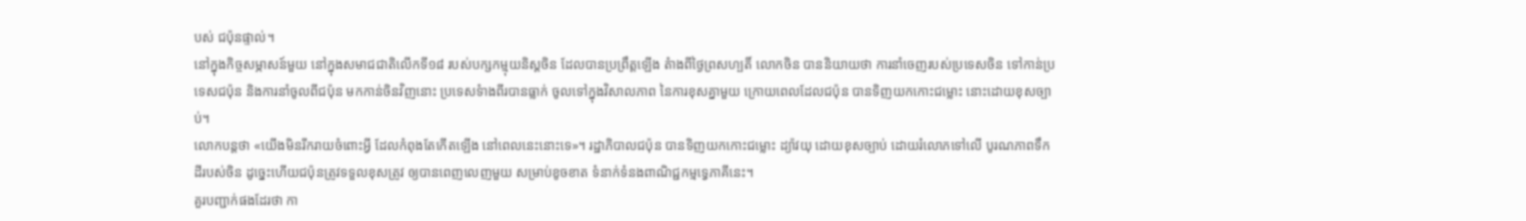បស់ ជប៉ុនផ្ទាល់។
នៅក្នុងកិច្ចសម្ភាសន៍មួយ នៅក្នុងសមាជជាតិលើកទី១៨ របស់បក្សកម្មុយនិស្តចិន ដែលបានប្រព្រឹត្តឡើង តំាងពីថ្ងៃព្រសហ្បតិ៍ លោកចិន បាននិយាយថា ការនាំចេញរបស់ប្រទេសចិន ទៅកាន់ប្រទេសជប៉ុន និងការនាំចូលពីជប៉ុន មកកាន់ចិនវិញនោះ ប្រទេសទំាងពីរបានធ្លាក់ ចូលទៅក្នុងវិសាលភាព នៃការខុសគ្នាមួយ ក្រោយពេលដែលជប៉ុន បានទិញយកកោះជម្លោះ នោះដោយខុសច្បាប់។
លោកបន្តថា «យើងមិនរីករាយចំពោះអ្វី ដែលកំពុងតែកើតឡើង នៅពេលនេះនោះទេ»។ រដ្ឋាភិបាលជប៉ុន បានទិញយកកោះជម្លោះ ដ្យ៉ាវយុ ដោយខុសច្បាប់ ដោយរំលោភទៅលើ បូរណភាពទឹកដីរបស់ចិន ដូច្នេះហើយជប៉ុនត្រូវទទួលខុសត្រូវ ឲ្យបានពេញលេញមួយ សម្រាប់ខូចខាត ទំនាក់ទំនងពាណិជ្ជកម្មទ្វេភាគីនេះ។
គួរបញ្ជាក់ផងដែរថា កា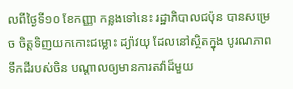លពីថ្ងៃទី១០ ខែកញ្ញា កន្លងទៅនេះ រដ្ឋាភិបាលជប៉ុន បានសម្រេច ចិត្តទិញយកកោះជម្លោះ ដ្យ៉ាវយុ ដែលនៅស្ថិតក្នុង បូរណភាពទឹកដីរបស់ចិន បណ្តាលឲ្យមានការតវ៉ាដ៏មួយ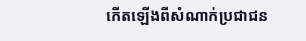កើតឡើងពីសំណាក់ប្រជាជន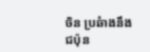ចិន ប្រឆំាងនឹងជប៉ុន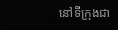នៅទីក្រុងជា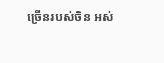ច្រើនរបស់ចិន អស់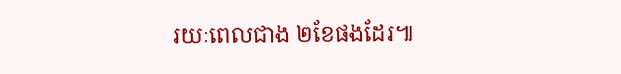រយៈពេលជាង ២ខែផងដែរ៕